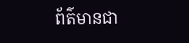ព័ត៌មានជា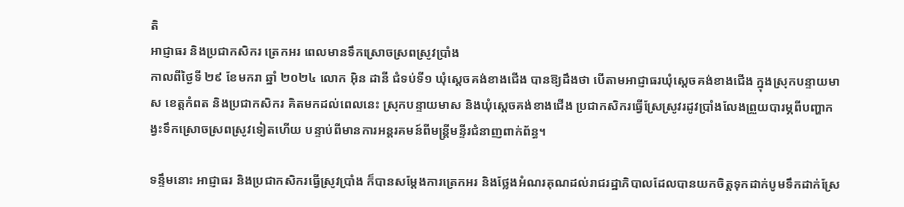តិ
អាជ្ញាធរ និងប្រជាកសិករ ត្រេកអរ ពេលមានទឹកស្រោចស្រពស្រូវប្រាំង
កាលពីថ្ងៃទី ២៩ ខែមករា ឆ្នាំ ២០២៤ លោក អ៊ិន ដានី ជំទប់ទី១ ឃុំស្តេចគង់ខាងជើង បានឱ្យដឹងថា បើតាមអាជ្ញាធរឃុំស្តេចគង់ខាងជើង ក្នុងស្រុកបន្ទាយមាស ខេត្តកំពត និងប្រជាកសិករ គិតមកដល់ពេលនេះ ស្រុកបន្ទាយមាស និងឃុំស្តេចគង់ខាងជើង ប្រជាកសិករធ្វើស្រែស្រូវរដូវប្រាំងលែងព្រួយបារម្ភពីបញ្ហាកង្វះទឹកស្រោចស្រពស្រូវទៀតហើយ បន្ទាប់ពីមានការអន្តរគមន៍ពីមន្ត្រីមន្ទីរជំនាញពាក់ព័ន្ធ។

ទន្ទឹមនោះ អាជ្ញាធរ និងប្រជាកសិករធ្វើស្រូវប្រាំង ក៏បានសម្តែងការត្រេកអរ និងថ្លែងអំណរគុណដល់រាជរដ្ឋាភិបាលដែលបានយកចិត្តទុកដាក់បូមទឹកដាក់ស្រែ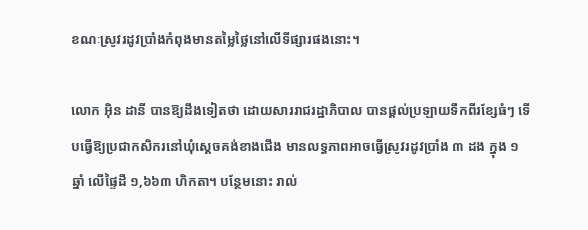ខណៈស្រូវរដូវប្រាំងកំពុងមានតម្លៃថ្លៃនៅលើទីផ្សារផងនោះ។

លោក អ៊ិន ដានី បានឱ្យដឹងទៀតថា ដោយសាររាជរដ្ឋាភិបាល បានផ្តល់ប្រឡាយទឹកពីរខ្សែធំៗ ទើបធ្វើឱ្យប្រជាកសិករនៅឃុំស្តេចគង់ខាងជើង មានលទ្ធភាពអាចធ្វើស្រូវរដូវប្រាំង ៣ ដង ក្នុង ១ ឆ្នាំ លើផ្ទៃដី ១,៦៦៣ ហិកតា។ បន្ថែមនោះ រាល់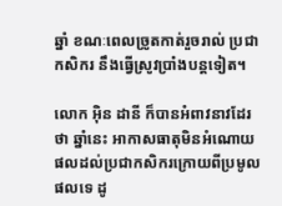ឆ្នាំ ខណៈពេលច្រូតកាត់រួចរាល់ ប្រជាកសិករ នឹងធ្វើស្រូវប្រាំងបន្តទៀត។

លោក អ៊ិន ដានី ក៏បានអំពាវនាវដែរថា ឆ្នាំនេះ អាកាសធាតុមិនអំណោយផលដល់ប្រជាកសិករក្រោយពីប្រមូលផលទេ ដូ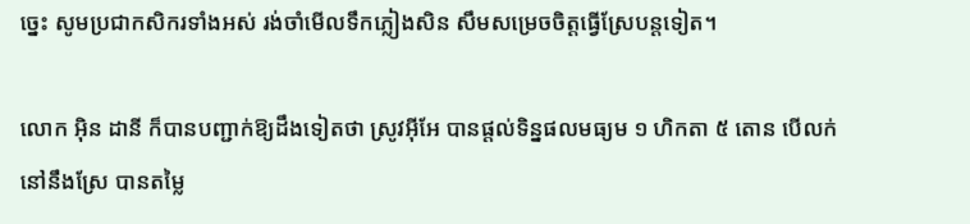ច្នេះ សូមប្រជាកសិករទាំងអស់ រង់ចាំមើលទឹកភ្លៀងសិន សឹមសម្រេចចិត្តធ្វើស្រែបន្តទៀត។

លោក អ៊ិន ដានី ក៏បានបញ្ជាក់ឱ្យដឹងទៀតថា ស្រូវអ៊ីអែ បានផ្តល់ទិន្នផលមធ្យម ១ ហិកតា ៥ តោន បើលក់នៅនឹងស្រែ បានតម្លៃ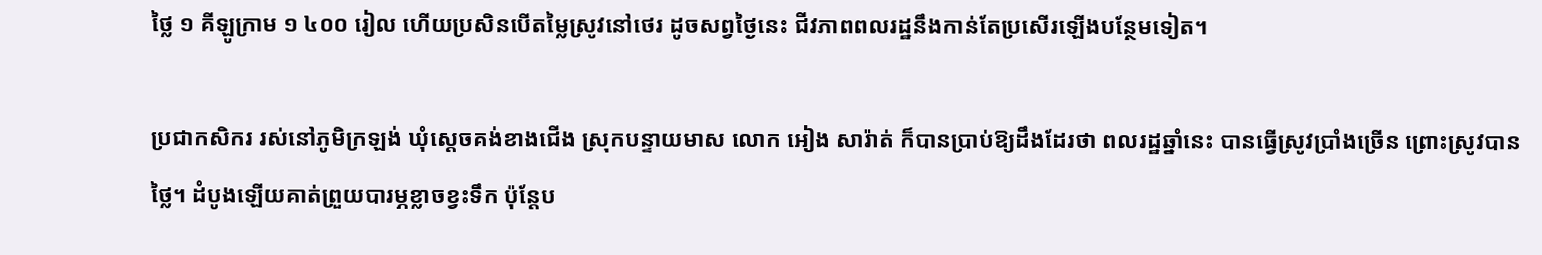ថ្លៃ ១ គីឡូក្រាម ១ ៤០០ រៀល ហើយប្រសិនបើតម្លៃស្រូវនៅថេរ ដូចសព្វថ្ងៃនេះ ជីវភាពពលរដ្ឋនឹងកាន់តែប្រសើរឡើងបន្ថែមទៀត។

ប្រជាកសិករ រស់នៅភូមិក្រឡង់ ឃុំស្តេចគង់ខាងជើង ស្រុកបន្ទាយមាស លោក អៀង សារ៉ាត់ ក៏បានប្រាប់ឱ្យដឹងដែរថា ពលរដ្ឋឆ្នាំនេះ បានធ្វើស្រូវប្រាំងច្រើន ព្រោះស្រូវបានថ្លៃ។ ដំបូងឡើយគាត់ព្រួយបារម្ភខ្លាចខ្វះទឹក ប៉ុន្តែប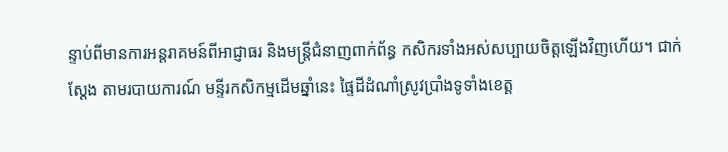ន្ទាប់ពីមានការអន្តរាគមន៍ពីអាជ្ញាធរ និងមន្ត្រីជំនាញពាក់ព័ន្ធ កសិករទាំងអស់សប្បាយចិត្តឡើងវិញហើយ។ ជាក់ស្ដែង តាមរបាយការណ៍ មន្ទីរកសិកម្មដើមឆ្នាំនេះ ផ្ទៃដីដំណាំស្រូវប្រាំងទូទាំងខេត្ត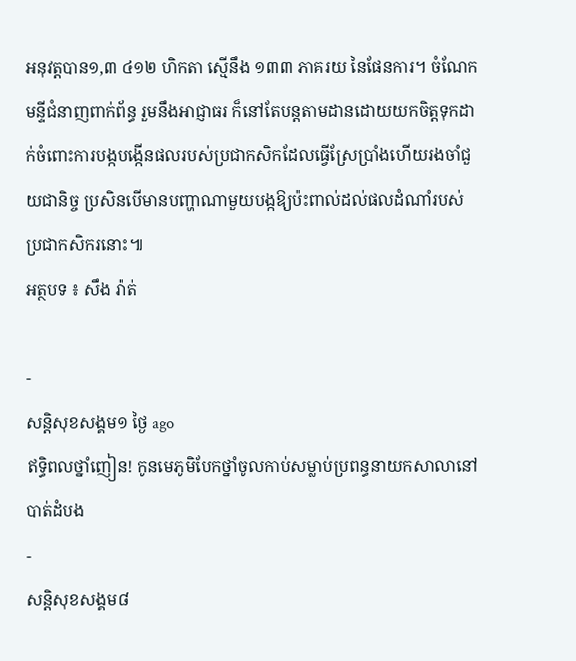អនុវត្តបាន១,៣ ៤១២ ហិកតា ស្មើនឹង ១៣៣ ភាគរយ នៃផែនការ។ ចំណែក មន្ទីជំនាញពាក់ព័ន្ធ រួមនឹងអាជ្ញាធរ ក៏នៅតែបន្តតាមដានដោយយកចិត្តទុកដាក់ចំពោះការបង្កបង្កើនផលរបស់ប្រជាកសិកដែលធ្វើស្រែប្រាំងហើយរងចាំជួយជានិច្ច ប្រសិនបើមានបញ្ហាណាមួយបង្កឱ្យប៉ះពាល់ដល់ផលដំណាំរបស់ប្រជាកសិករនោះ៕
អត្ថបទ ៖ សឹង រ៉ាត់

-
សន្តិសុខសង្គម១ ថ្ងៃ ago
ឥទ្ធិពលថ្នាំញៀន! កូនមេភូមិបែកថ្នាំចូលកាប់សម្លាប់ប្រពន្ធនាយកសាលានៅបាត់ដំបង
-
សន្តិសុខសង្គម៨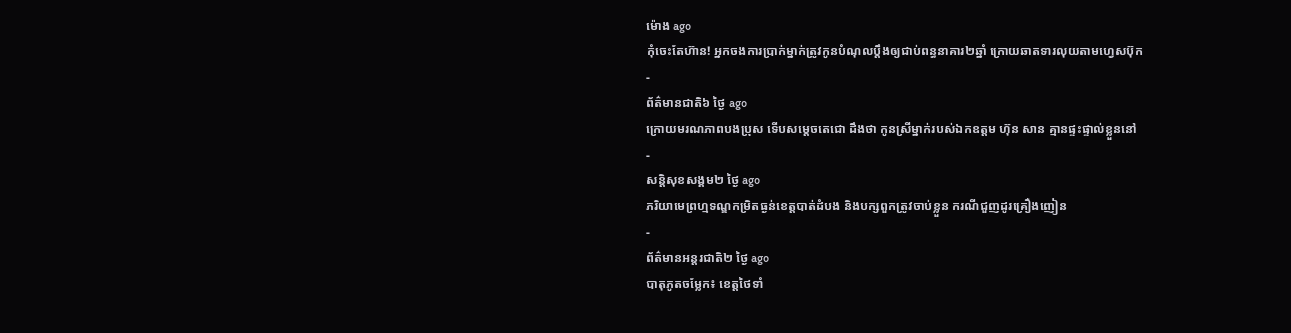ម៉ោង ago
កុំចេះតែហ៊ាន! អ្នកចងការប្រាក់ម្នាក់ត្រូវកូនបំណុលប្ដឹងឲ្យជាប់ពន្ធនាគារ២ឆ្នាំ ក្រោយឆាតទារលុយតាមហ្វេសប៊ុក
-
ព័ត៌មានជាតិ៦ ថ្ងៃ ago
ក្រោយមរណភាពបងប្រុស ទើបសម្ដេចតេជោ ដឹងថា កូនស្រីម្នាក់របស់ឯកឧត្តម ហ៊ុន សាន គ្មានផ្ទះផ្ទាល់ខ្លួននៅ
-
សន្តិសុខសង្គម២ ថ្ងៃ ago
ភរិយាមេព្រហ្មទណ្ឌកម្រិតធ្ងន់ខេត្តបាត់ដំបង និងបក្សពួកត្រូវចាប់ខ្លួន ករណីជួញដូរគ្រឿងញៀន
-
ព័ត៌មានអន្ដរជាតិ២ ថ្ងៃ ago
បាតុភូតចម្លែក៖ ខេត្តថៃទាំ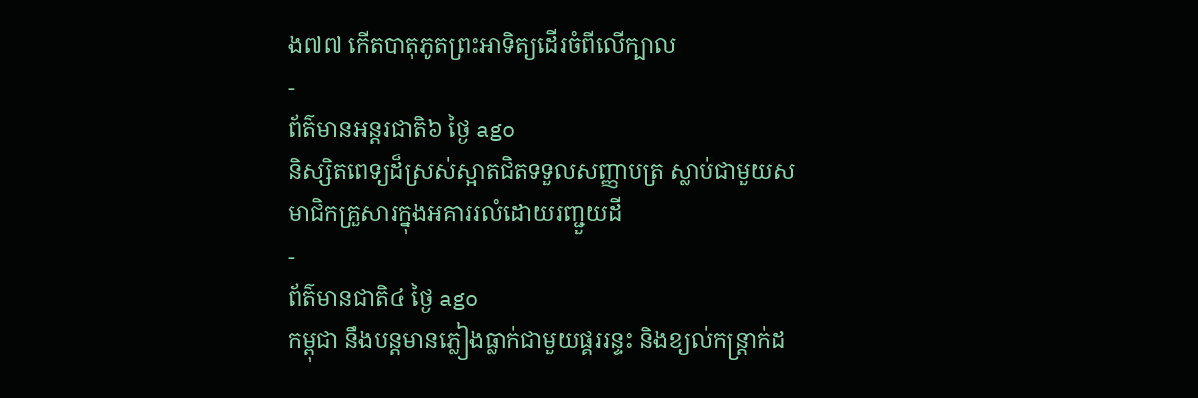ង៧៧ កើតបាតុភូតព្រះអាទិត្យដើរចំពីលើក្បាល
-
ព័ត៌មានអន្ដរជាតិ៦ ថ្ងៃ ago
និស្សិតពេទ្យដ៏ស្រស់ស្អាតជិតទទួលសញ្ញាបត្រ ស្លាប់ជាមួយសមាជិកគ្រួសារក្នុងអគាររលំដោយរញ្ជួយដី
-
ព័ត៌មានជាតិ៤ ថ្ងៃ ago
កម្ពុជា នឹងបន្តមានភ្លៀងធ្លាក់ជាមួយផ្គររន្ទះ និងខ្យល់កន្ត្រាក់ដ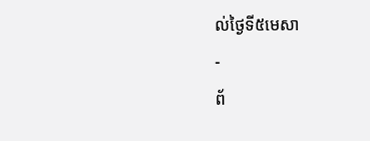ល់ថ្ងៃទី៥មេសា
-
ព័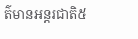ត៌មានអន្ដរជាតិ៥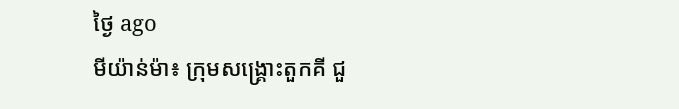ថ្ងៃ ago
មីយ៉ាន់ម៉ា៖ ក្រុមសង្គ្រោះតួកគី ជួ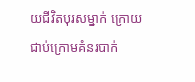យជីវិតបុរសម្នាក់ ក្រោយជាប់ក្រោមគំនរបាក់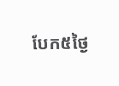បែក៥ថ្ងៃ